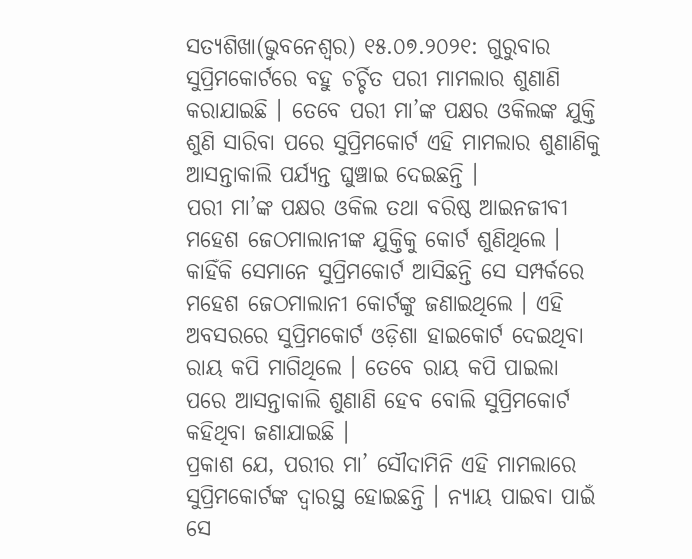ସତ୍ୟଶିଖା(ଭୁବନେଶ୍ୱର) ୧୫.୦୭.୨୦୨୧: ଗୁରୁବାର ସୁପ୍ରିମକୋର୍ଟରେ ବହୁ ଚର୍ଚ୍ଚିତ ପରୀ ମାମଲାର ଶୁଣାଣି କରାଯାଇଛି । ତେବେ ପରୀ ମା’ଙ୍କ ପକ୍ଷର ଓକିଲଙ୍କ ଯୁକ୍ତି ଶୁଣି ସାରିବା ପରେ ସୁପ୍ରିମକୋର୍ଟ ଏହି ମାମଲାର ଶୁଣାଣିକୁ ଆସନ୍ତାକାଲି ପର୍ଯ୍ୟନ୍ତ ଘୁଞ୍ଚାଇ ଦେଇଛନ୍ତି ।
ପରୀ ମା’ଙ୍କ ପକ୍ଷର ଓକିଲ ତଥା ବରିଷ୍ଠ ଆଇନଜୀବୀ ମହେଶ ଜେଠମାଲାନୀଙ୍କ ଯୁକ୍ତିକୁ କୋର୍ଟ ଶୁଣିଥିଲେ । କାହିଁକି ସେମାନେ ସୁପ୍ରିମକୋର୍ଟ ଆସିଛନ୍ତି ସେ ସମ୍ପର୍କରେ ମହେଶ ଜେଠମାଲାନୀ କୋର୍ଟଙ୍କୁ ଜଣାଇଥିଲେ । ଏହି ଅବସରରେ ସୁପ୍ରିମକୋର୍ଟ ଓଡ଼ିଶା ହାଇକୋର୍ଟ ଦେଇଥିବା ରାୟ କପି ମାଗିଥିଲେ । ତେବେ ରାୟ କପି ପାଇଲା ପରେ ଆସନ୍ତାକାଲି ଶୁଣାଣି ହେବ ବୋଲି ସୁପ୍ରିମକୋର୍ଟ କହିଥିବା ଜଣାଯାଇଛି ।
ପ୍ରକାଶ ଯେ, ପରୀର ମା’ ସୌଦାମିନି ଏହି ମାମଲାରେ ସୁପ୍ରିମକୋର୍ଟଙ୍କ ଦ୍ୱାରସ୍ଥ ହୋଇଛନ୍ତି । ନ୍ୟାୟ ପାଇବା ପାଇଁ ସେ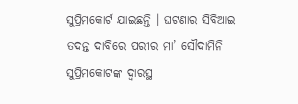ସୁପ୍ରିମକୋର୍ଟ ଯାଇଛନ୍ତି । ଘଟଣାର ସିବିଆଇ ତଦନ୍ତ ଦାବିରେ ପରୀର ମା’ ସୌଦାମିନି ସୁପ୍ରିମକୋଟଙ୍କ ଦ୍ୱାରସ୍ଥ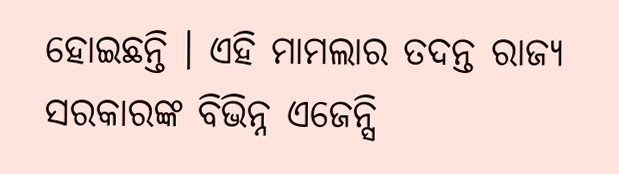ହୋଇଛନ୍ତି । ଏହି ମାମଲାର ତଦନ୍ତ ରାଜ୍ୟ ସରକାରଙ୍କ ବିଭିନ୍ନ ଏଜେନ୍ସି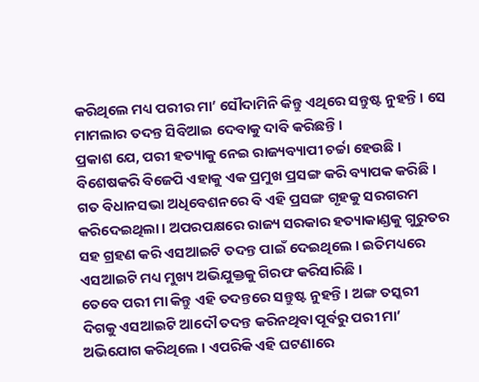କରିଥିଲେ ମଧ୍ୟ ପରୀର ମା’ ସୌଦାମିନି କିନ୍ତୁ ଏଥିରେ ସନ୍ତୁଷ୍ଟ ନୁହନ୍ତି । ସେ ମାମଲାର ତଦନ୍ତ ସିବିଆଇ ଦେବାକୁ ଦାବି କରିଛନ୍ତି ।
ପ୍ରକାଶ ଯେ, ପରୀ ହତ୍ୟାକୁ ନେଇ ରାଜ୍ୟବ୍ୟାପୀ ଚର୍ଚ୍ଚା ହେଉଛି । ବିଶେଷକରି ବିଜେପି ଏହାକୁ ଏକ ପ୍ରମୁଖ ପ୍ରସଙ୍ଗ କରି ବ୍ୟାପକ କରିଛି । ଗତ ବିଧାନସଭା ଅଧିବେଶନରେ ବି ଏହି ପ୍ରସଙ୍ଗ ଗୃହକୁ ସରଗରମ କରିଦେଇଥିଲା । ଅପରପକ୍ଷରେ ରାଜ୍ୟ ସରକାର ହତ୍ୟାକାଣ୍ଡକୁ ଗୁରୁତର ସହ ଗ୍ରହଣ କରି ଏସଆଇଟି ତଦନ୍ତ ପାଇଁ ଦେଇଥିଲେ । ଇତିମଧ୍ୟରେ ଏସଆଇଟି ମଧ୍ୟ ମୁଖ୍ୟ ଅଭିଯୁକ୍ତକୁ ଗିରଫ କରିସାରିଛି ।
ତେବେ ପରୀ ମା କିନ୍ତୁ ଏହି ତଦନ୍ତରେ ସନ୍ତୁଷ୍ଟ ନୁହନ୍ତି । ଅଙ୍ଗ ତସ୍କରୀ ଦିଗକୁ ଏସଆଇଟି ଆଦୌ ତଦନ୍ତ କରିନଥିବା ପୂର୍ବରୁ ପରୀ ମା’ ଅଭିଯୋଗ କରିଥିଲେ । ଏପରିକି ଏହି ଘଟଣାରେ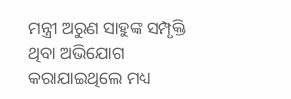ମନ୍ତ୍ରୀ ଅରୁଣ ସାହୁଙ୍କ ସମ୍ପୃକ୍ତି ଥିବା ଅଭିଯୋଗ କରାଯାଇଥିଲେ ମଧ୍ୟ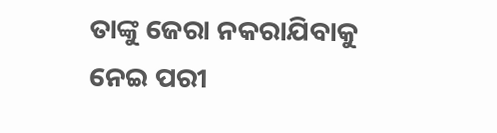ତାଙ୍କୁ ଜେରା ନକରାଯିବାକୁ ନେଇ ପରୀ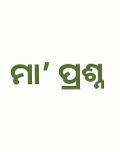ମା’ ପ୍ରଶ୍ନ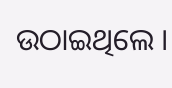ଉଠାଇଥିଲେ ।